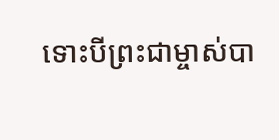ទោះបីព្រះជាម្ចាស់បា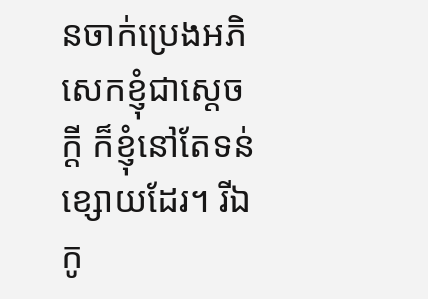នចាក់ប្រេងអភិសេកខ្ញុំជាស្ដេចក្ដី ក៏ខ្ញុំនៅតែទន់ខ្សោយដែរ។ រីឯកូ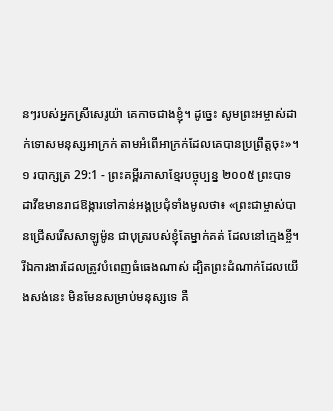នៗរបស់អ្នកស្រីសេរូយ៉ា គេកាចជាងខ្ញុំ។ ដូច្នេះ សូមព្រះអម្ចាស់ដាក់ទោសមនុស្សអាក្រក់ តាមអំពើអាក្រក់ដែលគេបានប្រព្រឹត្តចុះ»។
១ របាក្សត្រ 29:1 - ព្រះគម្ពីរភាសាខ្មែរបច្ចុប្បន្ន ២០០៥ ព្រះបាទដាវីឌមានរាជឱង្ការទៅកាន់អង្គប្រជុំទាំងមូលថា៖ «ព្រះជាម្ចាស់បានជ្រើសរើសសាឡូម៉ូន ជាបុត្ររបស់ខ្ញុំតែម្នាក់គត់ ដែលនៅក្មេងខ្ចី។ រីឯការងារដែលត្រូវបំពេញធំធេងណាស់ ដ្បិតព្រះដំណាក់ដែលយើងសង់នេះ មិនមែនសម្រាប់មនុស្សទេ គឺ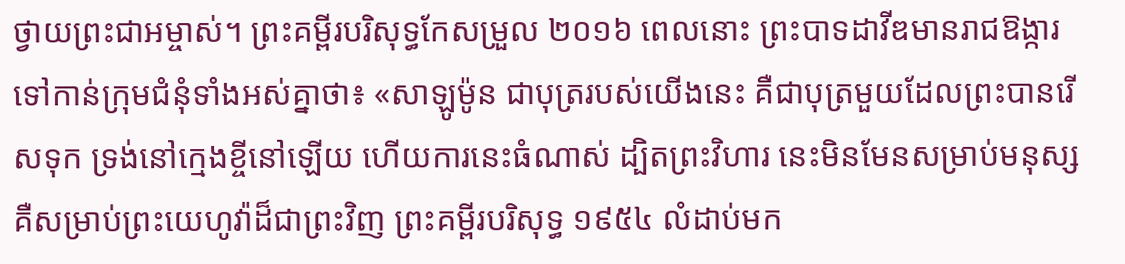ថ្វាយព្រះជាអម្ចាស់។ ព្រះគម្ពីរបរិសុទ្ធកែសម្រួល ២០១៦ ពេលនោះ ព្រះបាទដាវីឌមានរាជឱង្ការទៅកាន់ក្រុមជំនុំទាំងអស់គ្នាថា៖ «សាឡូម៉ូន ជាបុត្ររបស់យើងនេះ គឺជាបុត្រមួយដែលព្រះបានរើសទុក ទ្រង់នៅក្មេងខ្ចីនៅឡើយ ហើយការនេះធំណាស់ ដ្បិតព្រះវិហារ នេះមិនមែនសម្រាប់មនុស្ស គឺសម្រាប់ព្រះយេហូវ៉ាដ៏ជាព្រះវិញ ព្រះគម្ពីរបរិសុទ្ធ ១៩៥៤ លំដាប់មក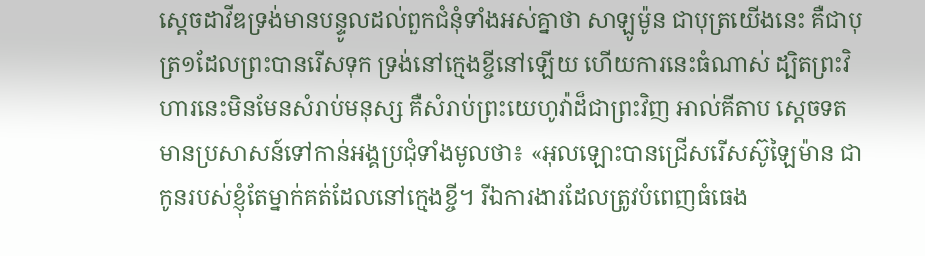ស្តេចដាវីឌទ្រង់មានបន្ទូលដល់ពួកជំនុំទាំងអស់គ្នាថា សាឡូម៉ូន ជាបុត្រយើងនេះ គឺជាបុត្រ១ដែលព្រះបានរើសទុក ទ្រង់នៅក្មេងខ្ចីនៅឡើយ ហើយការនេះធំណាស់ ដ្បិតព្រះវិហារនេះមិនមែនសំរាប់មនុស្ស គឺសំរាប់ព្រះយេហូវ៉ាដ៏ជាព្រះវិញ អាល់គីតាប ស្តេចទតមានប្រសាសន៍ទៅកាន់អង្គប្រជុំទាំងមូលថា៖ «អុលឡោះបានជ្រើសរើសស៊ូឡៃម៉ាន ជាកូនរបស់ខ្ញុំតែម្នាក់គត់ដែលនៅក្មេងខ្ចី។ រីឯការងារដែលត្រូវបំពេញធំធេង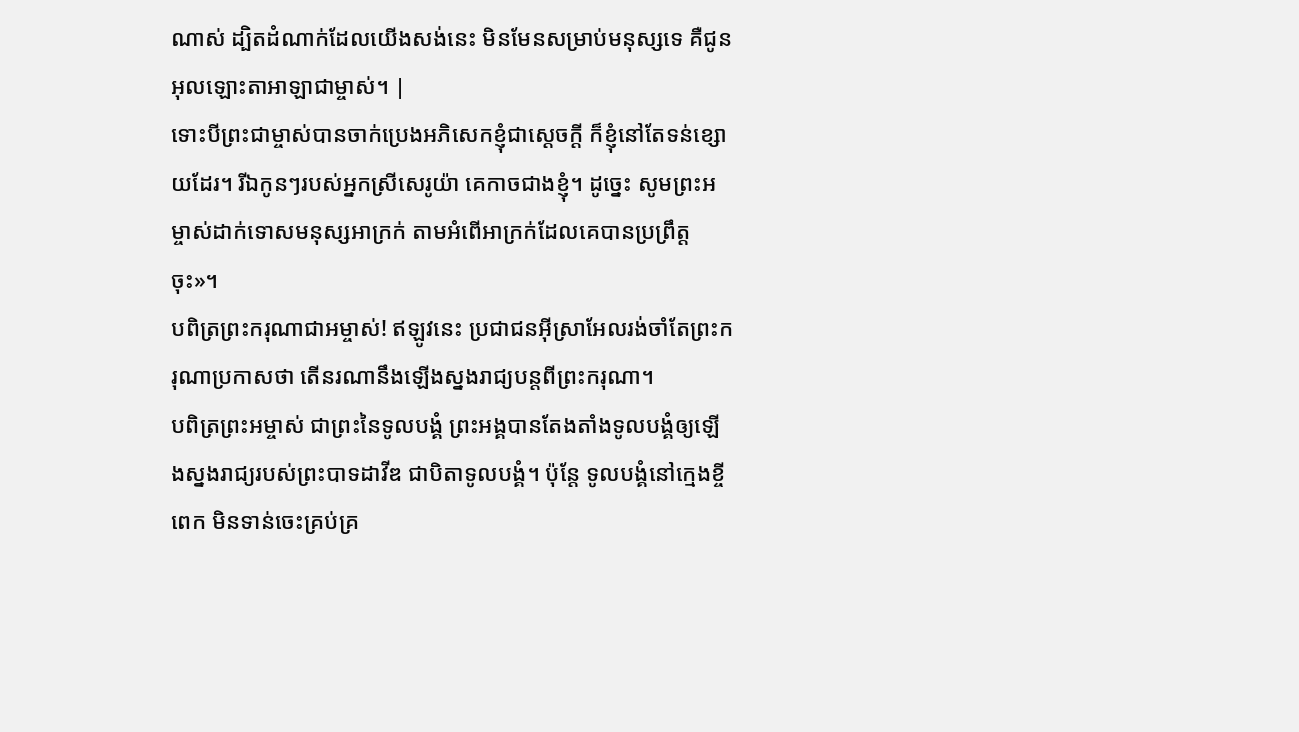ណាស់ ដ្បិតដំណាក់ដែលយើងសង់នេះ មិនមែនសម្រាប់មនុស្សទេ គឺជូនអុលឡោះតាអាឡាជាម្ចាស់។ |
ទោះបីព្រះជាម្ចាស់បានចាក់ប្រេងអភិសេកខ្ញុំជាស្ដេចក្ដី ក៏ខ្ញុំនៅតែទន់ខ្សោយដែរ។ រីឯកូនៗរបស់អ្នកស្រីសេរូយ៉ា គេកាចជាងខ្ញុំ។ ដូច្នេះ សូមព្រះអម្ចាស់ដាក់ទោសមនុស្សអាក្រក់ តាមអំពើអាក្រក់ដែលគេបានប្រព្រឹត្តចុះ»។
បពិត្រព្រះករុណាជាអម្ចាស់! ឥឡូវនេះ ប្រជាជនអ៊ីស្រាអែលរង់ចាំតែព្រះករុណាប្រកាសថា តើនរណានឹងឡើងស្នងរាជ្យបន្តពីព្រះករុណា។
បពិត្រព្រះអម្ចាស់ ជាព្រះនៃទូលបង្គំ ព្រះអង្គបានតែងតាំងទូលបង្គំឲ្យឡើងស្នងរាជ្យរបស់ព្រះបាទដាវីឌ ជាបិតាទូលបង្គំ។ ប៉ុន្តែ ទូលបង្គំនៅក្មេងខ្ចីពេក មិនទាន់ចេះគ្រប់គ្រ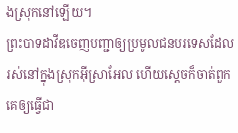ងស្រុកនៅឡើយ។
ព្រះបាទដាវីឌចេញបញ្ជាឲ្យប្រមូលជនបរទេសដែលរស់នៅក្នុងស្រុកអ៊ីស្រាអែល ហើយស្ដេចក៏ចាត់ពួកគេឲ្យធ្វើជា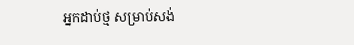អ្នកដាប់ថ្ម សម្រាប់សង់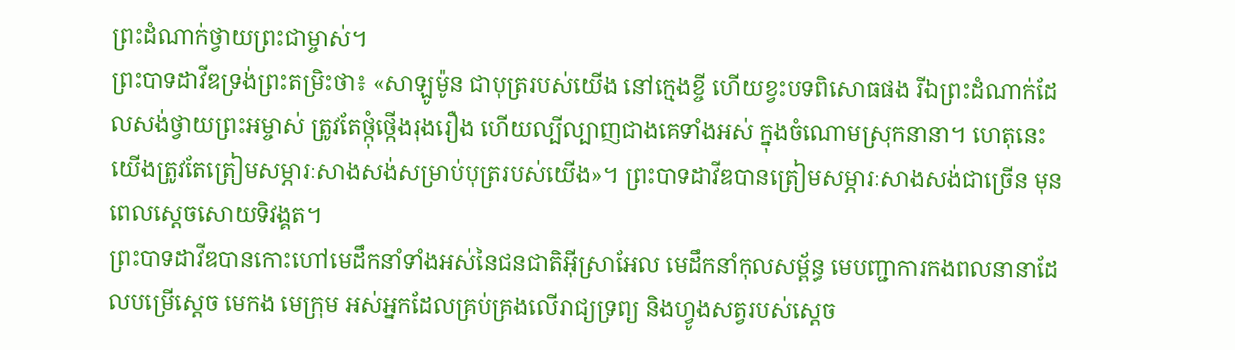ព្រះដំណាក់ថ្វាយព្រះជាម្ចាស់។
ព្រះបាទដាវីឌទ្រង់ព្រះតម្រិះថា៖ «សាឡូម៉ូន ជាបុត្ររបស់យើង នៅក្មេងខ្ចី ហើយខ្វះបទពិសោធផង រីឯព្រះដំណាក់ដែលសង់ថ្វាយព្រះអម្ចាស់ ត្រូវតែថ្កុំថ្កើងរុងរឿង ហើយល្បីល្បាញជាងគេទាំងអស់ ក្នុងចំណោមស្រុកនានា។ ហេតុនេះ យើងត្រូវតែត្រៀមសម្ភារៈសាងសង់សម្រាប់បុត្ររបស់យើង»។ ព្រះបាទដាវីឌបានត្រៀមសម្ភារៈសាងសង់ជាច្រើន មុនពេលស្ដេចសោយទិវង្គត។
ព្រះបាទដាវីឌបានកោះហៅមេដឹកនាំទាំងអស់នៃជនជាតិអ៊ីស្រាអែល មេដឹកនាំកុលសម្ព័ន្ធ មេបញ្ជាការកងពលនានាដែលបម្រើស្ដេច មេកង មេក្រុម អស់អ្នកដែលគ្រប់គ្រងលើរាជ្យទ្រព្យ និងហ្វូងសត្វរបស់ស្ដេច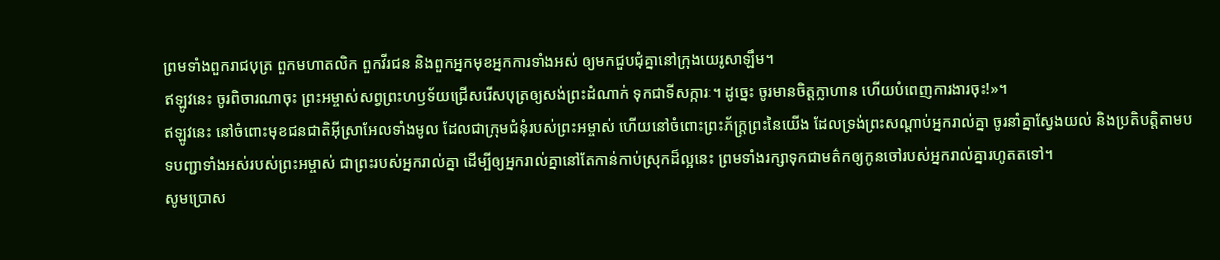ព្រមទាំងពួករាជបុត្រ ពួកមហាតលិក ពួកវីរជន និងពួកអ្នកមុខអ្នកការទាំងអស់ ឲ្យមកជួបជុំគ្នានៅក្រុងយេរូសាឡឹម។
ឥឡូវនេះ ចូរពិចារណាចុះ ព្រះអម្ចាស់សព្វព្រះហឫទ័យជ្រើសរើសបុត្រឲ្យសង់ព្រះដំណាក់ ទុកជាទីសក្ការៈ។ ដូច្នេះ ចូរមានចិត្តក្លាហាន ហើយបំពេញការងារចុះ!»។
ឥឡូវនេះ នៅចំពោះមុខជនជាតិអ៊ីស្រាអែលទាំងមូល ដែលជាក្រុមជំនុំរបស់ព្រះអម្ចាស់ ហើយនៅចំពោះព្រះភ័ក្ត្រព្រះនៃយើង ដែលទ្រង់ព្រះសណ្ដាប់អ្នករាល់គ្នា ចូរនាំគ្នាស្វែងយល់ និងប្រតិបត្តិតាមបទបញ្ជាទាំងអស់របស់ព្រះអម្ចាស់ ជាព្រះរបស់អ្នករាល់គ្នា ដើម្បីឲ្យអ្នករាល់គ្នានៅតែកាន់កាប់ស្រុកដ៏ល្អនេះ ព្រមទាំងរក្សាទុកជាមត៌កឲ្យកូនចៅរបស់អ្នករាល់គ្នារហូតតទៅ។
សូមប្រោស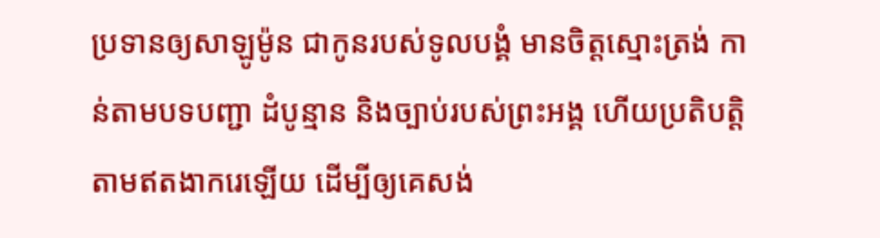ប្រទានឲ្យសាឡូម៉ូន ជាកូនរបស់ទូលបង្គំ មានចិត្តស្មោះត្រង់ កាន់តាមបទបញ្ជា ដំបូន្មាន និងច្បាប់របស់ព្រះអង្គ ហើយប្រតិបត្តិតាមឥតងាករេឡើយ ដើម្បីឲ្យគេសង់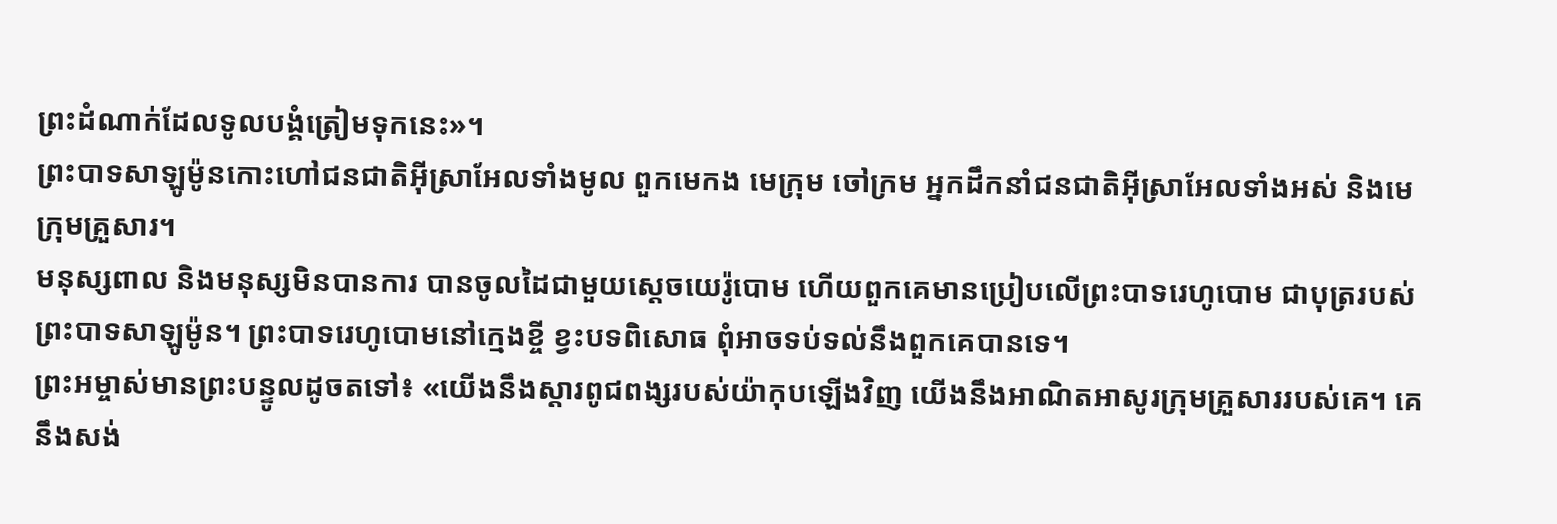ព្រះដំណាក់ដែលទូលបង្គំត្រៀមទុកនេះ»។
ព្រះបាទសាឡូម៉ូនកោះហៅជនជាតិអ៊ីស្រាអែលទាំងមូល ពួកមេកង មេក្រុម ចៅក្រម អ្នកដឹកនាំជនជាតិអ៊ីស្រាអែលទាំងអស់ និងមេក្រុមគ្រួសារ។
មនុស្សពាល និងមនុស្សមិនបានការ បានចូលដៃជាមួយស្ដេចយេរ៉ូបោម ហើយពួកគេមានប្រៀបលើព្រះបាទរេហូបោម ជាបុត្ររបស់ព្រះបាទសាឡូម៉ូន។ ព្រះបាទរេហូបោមនៅក្មេងខ្ចី ខ្វះបទពិសោធ ពុំអាចទប់ទល់នឹងពួកគេបានទេ។
ព្រះអម្ចាស់មានព្រះបន្ទូលដូចតទៅ៖ «យើងនឹងស្ដារពូជពង្សរបស់យ៉ាកុបឡើងវិញ យើងនឹងអាណិតអាសូរក្រុមគ្រួសាររបស់គេ។ គេនឹងសង់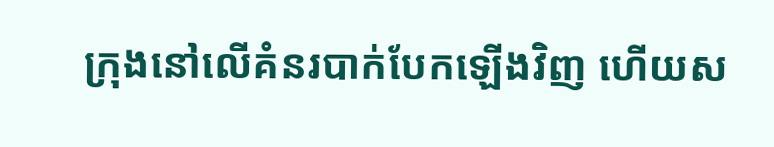ក្រុងនៅលើគំនរបាក់បែកឡើងវិញ ហើយស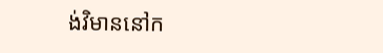ង់វិមាននៅក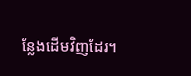ន្លែងដើមវិញដែរ។